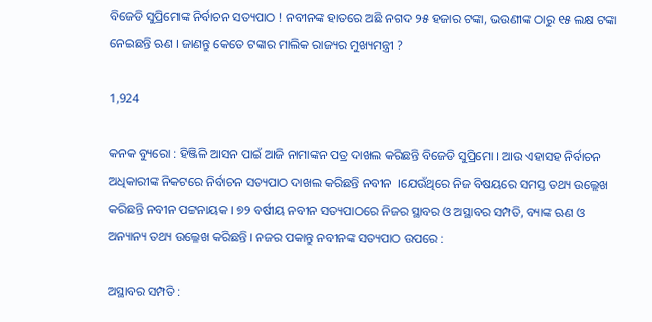ବିଜେଡି ସୁପ୍ରିମୋଙ୍କ ନିର୍ବାଚନ ସତ୍ୟପାଠ ! ନବୀନଙ୍କ ହାତରେ ଅଛି ନଗଦ ୨୫ ହଜାର ଟଙ୍କା, ଭଉଣୀଙ୍କ ଠାରୁ ୧୫ ଲକ୍ଷ ଟଙ୍କା ନେଇଛନ୍ତି ଋଣ । ଜାଣନ୍ତୁ କେତେ ଟଙ୍କାର ମାଲିକ ରାଜ୍ୟର ମୁଖ୍ୟମନ୍ତ୍ରୀ ?

1,924

କନକ ବ୍ୟୁରୋ : ହିଞ୍ଜିଳି ଆସନ ପାଇଁ ଆଜି ନାମାଙ୍କନ ପତ୍ର ଦାଖଲ କରିଛନ୍ତି ବିଜେଡି ସୁପ୍ରିମୋ । ଆଉ ଏହାସହ ନିର୍ବାଚନ ଅଧିକାରୀଙ୍କ ନିକଟରେ ନିର୍ବାଚନ ସତ୍ୟପାଠ ଦାଖଲ କରିଛନ୍ତି ନବୀନ  ।ଯେଉଁଥିରେ ନିଜ ବିଷୟରେ ସମସ୍ତ ତଥ୍ୟ ଉଲ୍ଲେଖ କରିଛନ୍ତି ନବୀନ ପଟ୍ଟନାୟକ । ୭୨ ବର୍ଷୀୟ ନବୀନ ସତ୍ୟପାଠରେ ନିଜର ସ୍ଥାବର ଓ ଅସ୍ଥାବର ସମ୍ପତି, ବ୍ୟାଙ୍କ ଋଣ ଓ ଅନ୍ୟାନ୍ୟ ତଥ୍ୟ ଉଲ୍ଳେଖ କରିଛନ୍ତି । ନଜର ପକାନ୍ତୁ ନବୀନଙ୍କ ସତ୍ୟପାଠ ଉପରେ :

ଅସ୍ଥାବର ସମ୍ପତି :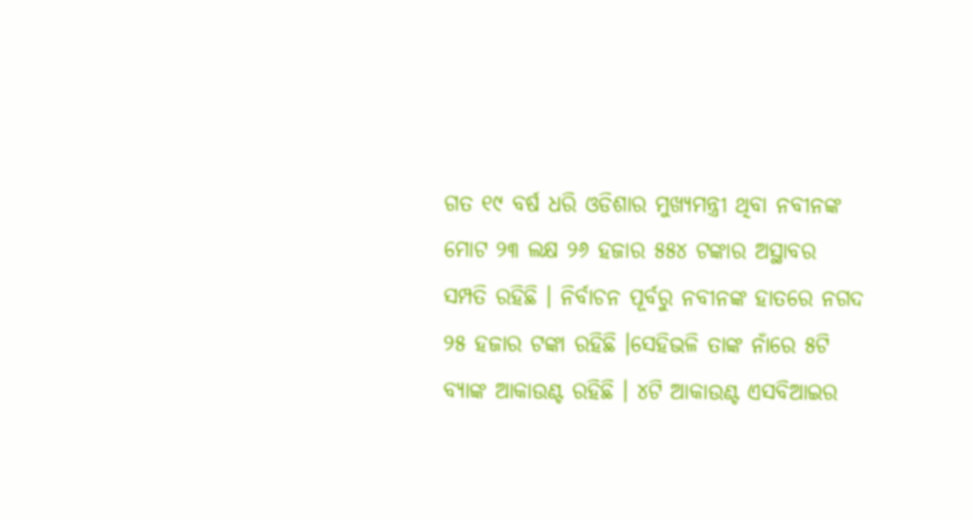ଗତ ୧୯ ବର୍ଷ ଧରି ଓଡିଶାର ମୁଖ୍ୟମନ୍ତ୍ରୀ ଥିବା ନବୀନଙ୍କ ମୋଟ ୨୩ ଲକ୍ଷ ୨୬ ହଜାର ୫୫୪ ଟଙ୍କାର ଅସ୍ଥାବର ସମ୍ପତି ରହିଛି । ନିର୍ବାଚନ ପୂର୍ବରୁ ନବୀନଙ୍କ ହାତରେ ନଗଦ ୨୫ ହଜାର ଟଙ୍କା ରହିଛି ।ସେହିଭଳି ତାଙ୍କ ନାଁରେ ୫ଟି ବ୍ୟାଙ୍କ ଆକାଉଣ୍ଟ ରହିଛି । ୪ଟି ଆକାଉଣ୍ଟ ଏସବିଆଇର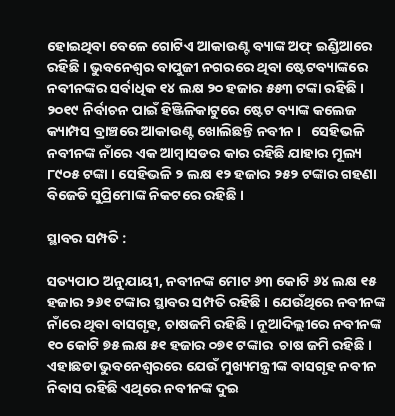ହୋଇଥିବା ବେଳେ ଗୋଟିଏ ଆକାଉଣ୍ଟ ବ୍ୟାଙ୍କ ଅଫ୍ ଇଣ୍ଡିଆରେ ରହିଛି । ଭୁବନେଶ୍ୱର ବାପୁଜୀ ନଗରରେ ଥିବା ଷ୍ଟେଟବ୍ୟାଙ୍କରେ ନବୀନଙ୍କର ସର୍ବାଧିକ ୧୪ ଲକ୍ଷ ୨୦ ହଜାର ୫୫୩ ଟଙ୍କା ରହିଛି । ୨୦୧୯ ନିର୍ବାଚନ ପାଇଁ ହିଞ୍ଜିଳିକାଟୁରେ ଷ୍ଟେଟ ବ୍ୟାଙ୍କ କଲେଜ କ୍ୟାମ୍ପସ ବ୍ରାଞ୍ଚରେ ଆକାଉଣ୍ଟ ଖୋଲିଛନ୍ତି ନବୀନ ।   ସେହିଭଳି ନବୀନଙ୍କ ନାଁରେ ଏକ ଆମ୍ବାସଡର କାର ରହିଛି ଯାହାର ମୂଲ୍ୟ ୮୯୦୫ ଟଙ୍କା । ସେହିଭଳି ୨ ଲକ୍ଷ ୧୨ ହଜାର ୨୫୨ ଟଙ୍କାର ଗହଣା ବିଜେଡି ସୁପ୍ରିମୋଙ୍କ ନିକଟରେ ରହିଛି ।

ସ୍ଥାବର ସମ୍ପତି :

ସତ୍ୟପାଠ ଅନୁଯାୟୀ, ନବୀନଙ୍କ ମୋଟ ୬୩ କୋଟି ୬୪ ଲକ୍ଷ ୧୫ ହଜାର ୨୬୧ ଟଙ୍କାର ସ୍ଥାବର ସମ୍ପତି ରହିଛି । ଯେଉଁଥିରେ ନବୀନଙ୍କ ନାଁରେ ଥିବା ବାସଗୃହ, ଚାଷଜମି ରହିଛି । ନୂଆଦିଲ୍ଲୀରେ ନବୀନଙ୍କ ୧୦ କୋଟି ୭୫ ଲକ୍ଷ ୫୧ ହଜାର ୦୭୧ ଟଙ୍କାର  ଚାଷ ଜମି ରହିଛି । ଏହାଛଡା ଭୁବନେଶ୍ୱରରେ ଯେଉଁ ମୁଖ୍ୟମନ୍ତ୍ରୀଙ୍କ ବାସଗୃହ ନବୀନ ନିବାସ ରହିଛି ଏଥିରେ ନବୀନଙ୍କ ଦୁଇ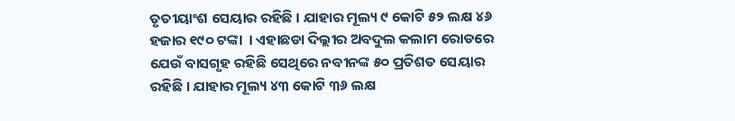ତୃତୀୟାଂଶ ସେୟାର ରହିଛି । ଯାହାର ମୂଲ୍ୟ ୯ କୋଟି ୫୨ ଲକ୍ଷ ୪୬ ହଜାର ୧୯୦ ଟଙ୍କା  । ଏହାଛଡା ଦିଲ୍ଲୀର ଅବଦୁଲ କଲାମ ରୋଡରେ ଯେଉଁ ବାସଗୃହ ରହିଛି ସେଥିରେ ନବୀନଙ୍କ ୫୦ ପ୍ରତିଶତ ସେୟାର ରହିଛି । ଯାହାର ମୂଲ୍ୟ ୪୩ କୋଟି ୩୬ ଲକ୍ଷ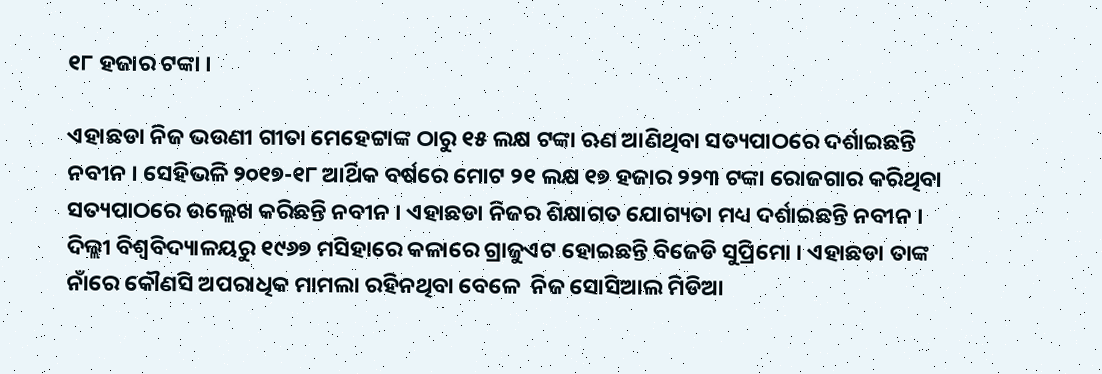୧୮ ହଜାର ଟଙ୍କା ।

ଏହାଛଡା ନିଜ ଭଉଣୀ ଗୀତା ମେହେଟ୍ଟାଙ୍କ ଠାରୁ ୧୫ ଲକ୍ଷ ଟଙ୍କା ଋଣ ଆଣିଥିବା ସତ୍ୟପାଠରେ ଦର୍ଶାଇଛନ୍ତି ନବୀନ । ସେହିଭଳି ୨୦୧୭-୧୮ ଆର୍ଥିକ ବର୍ଷରେ ମୋଟ ୨୧ ଲକ୍ଷ ୧୭ ହଜାର ୨୨୩ ଟଙ୍କା ରୋଜଗାର କରିଥିବା ସତ୍ୟପାଠରେ ଉଲ୍ଲେଖ କରିଛନ୍ତି ନବୀନ । ଏହାଛଡା ନିଜର ଶିକ୍ଷାଗତ ଯୋଗ୍ୟତା ମଧ୍ୟ ଦର୍ଶାଇଛନ୍ତି ନବୀନ । ଦିଲ୍ଲୀ ବିଶ୍ୱବିଦ୍ୟାଳୟରୁ ୧୯୬୭ ମସିହାରେ କଳାରେ ଗ୍ରାଜୁଏଟ ହୋଇଛନ୍ତି ବିଜେଡି ସୁପ୍ରିମୋ । ଏହାଛଡା ତାଙ୍କ ନାଁରେ କୌଣସି ଅପରାଧିକ ମାମଲା ରହିନଥିବା ବେଳେ  ନିଜ ସୋସିଆଲ ମିଡିଆ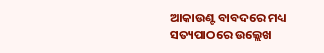ଆକାଉଣ୍ଟ ବାବଦରେ ମଧ୍ୟ ସତ୍ୟପାଠରେ ଉଲ୍ଲେଖ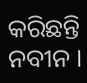କରିଛନ୍ତି ନବୀନ ।